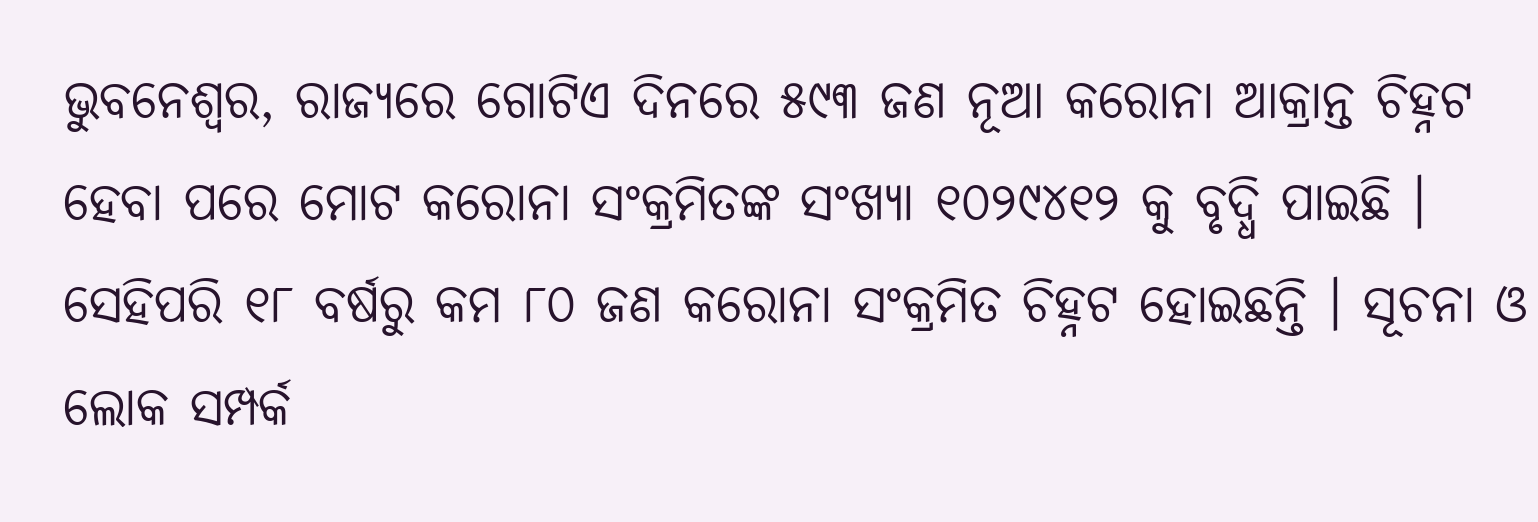ଭୁବନେଶ୍ୱର, ରାଜ୍ୟରେ ଗୋଟିଏ ଦିନରେ ୫୯୩ ଜଣ ନୂଆ କରୋନା ଆକ୍ରାନ୍ତ ଚିହ୍ନଟ ହେବା ପରେ ମୋଟ କରୋନା ସଂକ୍ରମିତଙ୍କ ସଂଖ୍ୟା ୧୦୨୯୪୧୨ କୁ ବୃଦ୍ଧି ପାଇଛି । ସେହିପରି ୧୮ ବର୍ଷରୁ କମ ୮୦ ଜଣ କରୋନା ସଂକ୍ରମିତ ଚିହ୍ନଟ ହୋଇଛନ୍ତି । ସୂଚନା ଓ ଲୋକ ସମ୍ପର୍କ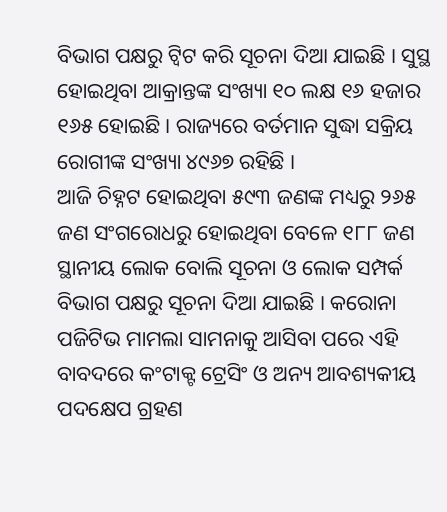ବିଭାଗ ପକ୍ଷରୁ ଟ୍ୱିଟ କରି ସୂଚନା ଦିଆ ଯାଇଛି । ସୁସ୍ଥ ହୋଇଥିବା ଆକ୍ରାନ୍ତଙ୍କ ସଂଖ୍ୟା ୧୦ ଲକ୍ଷ ୧୬ ହଜାର ୧୬୫ ହୋଇଛି । ରାଜ୍ୟରେ ବର୍ତମାନ ସୁଦ୍ଧା ସକ୍ରିୟ ରୋଗୀଙ୍କ ସଂଖ୍ୟା ୪୯୬୭ ରହିଛି ।
ଆଜି ଚିହ୍ନଟ ହୋଇଥିବା ୫୯୩ ଜଣଙ୍କ ମଧ୍ୟରୁ ୨୬୫ ଜଣ ସଂଗରୋଧରୁ ହୋଇଥିବା ବେଳେ ୧୮୮ ଜଣ ସ୍ଥାନୀୟ ଲୋକ ବୋଲି ସୂଚନା ଓ ଲୋକ ସମ୍ପର୍କ ବିଭାଗ ପକ୍ଷରୁ ସୂଚନା ଦିଆ ଯାଇଛି । କରୋନା ପଜିଟିଭ ମାମଲା ସାମନାକୁ ଆସିବା ପରେ ଏହି ବାବଦରେ କଂଟାକ୍ଟ ଟ୍ରେସିଂ ଓ ଅନ୍ୟ ଆବଶ୍ୟକୀୟ ପଦକ୍ଷେପ ଗ୍ରହଣ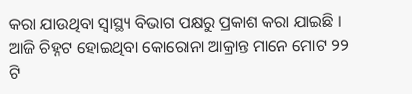କରା ଯାଉଥିବା ସ୍ୱାସ୍ଥ୍ୟ ବିଭାଗ ପକ୍ଷରୁ ପ୍ରକାଶ କରା ଯାଇଛି । ଆଜି ଚିହ୍ନଟ ହୋଇଥିବା କୋରୋନା ଆକ୍ରାନ୍ତ ମାନେ ମୋଟ ୨୨ ଟି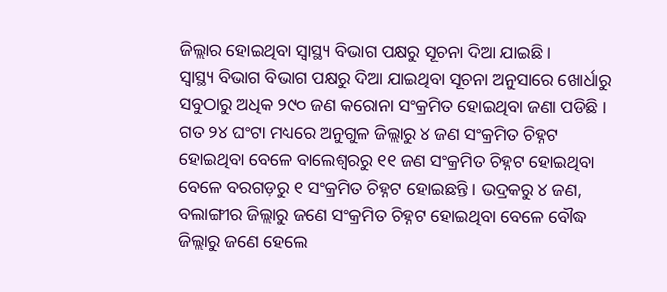ଜିଲ୍ଲାର ହୋଇଥିବା ସ୍ୱାସ୍ଥ୍ୟ ବିଭାଗ ପକ୍ଷରୁ ସୂଚନା ଦିଆ ଯାଇଛି ।
ସ୍ୱାସ୍ଥ୍ୟ ବିଭାଗ ବିଭାଗ ପକ୍ଷରୁ ଦିଆ ଯାଇଥିବା ସୂଚନା ଅନୁସାରେ ଖୋର୍ଧାରୁ ସବୁଠାରୁ ଅଧିକ ୨୯୦ ଜଣ କରୋନା ସଂକ୍ରମିତ ହୋଇଥିବା ଜଣା ପଡିଛି ।
ଗତ ୨୪ ଘଂଟା ମଧ୍ୟରେ ଅନୁଗୁଳ ଜିଲ୍ଲାରୁ ୪ ଜଣ ସଂକ୍ରମିତ ଚିହ୍ନଟ ହୋଇଥିବା ବେଳେ ବାଲେଶ୍ୱରରୁ ୧୧ ଜଣ ସଂକ୍ରମିତ ଚିହ୍ନଟ ହୋଇଥିବା ବେଳେ ବରଗଡ଼ରୁ ୧ ସଂକ୍ରମିତ ଚିହ୍ନଟ ହୋଇଛନ୍ତି । ଭଦ୍ରକରୁ ୪ ଜଣ, ବଲାଙ୍ଗୀର ଜିଲ୍ଲାରୁ ଜଣେ ସଂକ୍ରମିତ ଚିହ୍ନଟ ହୋଇଥିବା ବେଳେ ବୌଦ୍ଧ ଜିଲ୍ଲାରୁ ଜଣେ ହେଲେ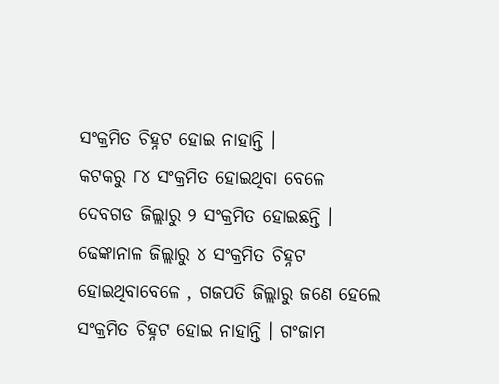ସଂକ୍ରମିତ ଚିହ୍ନଟ ହୋଇ ନାହାନ୍ତି ।
କଟକରୁ ୮୪ ସଂକ୍ରମିତ ହୋଇଥିବା ବେଳେ ଦେବଗଡ ଜିଲ୍ଲାରୁ ୨ ସଂକ୍ରମିତ ହୋଇଛନ୍ତି । ଢେଙ୍କାନାଳ ଜିଲ୍ଲାରୁ ୪ ସଂକ୍ରମିତ ଚିହ୍ନଟ ହୋଇଥିବାବେଳେ , ଗଜପତି ଜିଲ୍ଲାରୁ ଜଣେ ହେଲେ ସଂକ୍ରମିତ ଚିହ୍ନଟ ହୋଇ ନାହାନ୍ତି । ଗଂଜାମ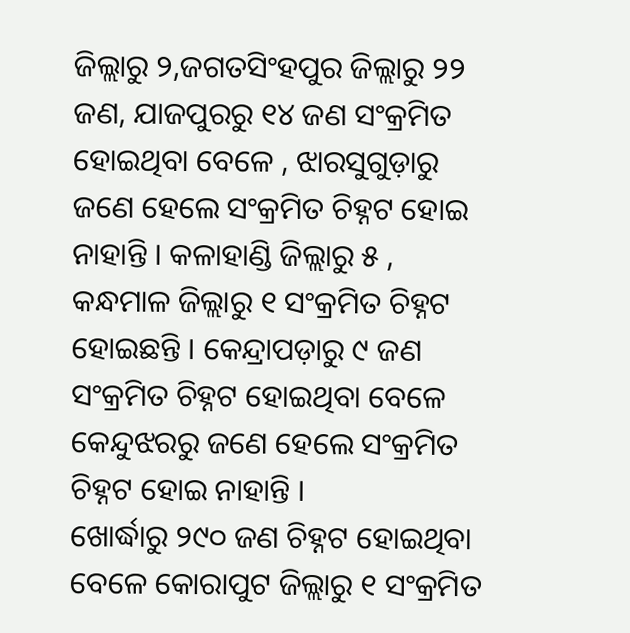ଜିଲ୍ଲାରୁ ୨,ଜଗତସିଂହପୁର ଜିଲ୍ଲାରୁ ୨୨ ଜଣ, ଯାଜପୁରରୁ ୧୪ ଜଣ ସଂକ୍ରମିତ ହୋଇଥିବା ବେଳେ , ଝାରସୁଗୁଡ଼ାରୁ ଜଣେ ହେଲେ ସଂକ୍ରମିତ ଚିହ୍ନଟ ହୋଇ ନାହାନ୍ତି । କଳାହାଣ୍ଡି ଜିଲ୍ଲାରୁ ୫ , କନ୍ଧମାଳ ଜିଲ୍ଲାରୁ ୧ ସଂକ୍ରମିତ ଚିହ୍ନଟ ହୋଇଛନ୍ତି । କେନ୍ଦ୍ରାପଡ଼ାରୁ ୯ ଜଣ ସଂକ୍ରମିତ ଚିହ୍ନଟ ହୋଇଥିବା ବେଳେ କେନ୍ଦୁଝରରୁ ଜଣେ ହେଲେ ସଂକ୍ରମିତ ଚିହ୍ନଟ ହୋଇ ନାହାନ୍ତି ।
ଖୋର୍ଦ୍ଧାରୁ ୨୯୦ ଜଣ ଚିହ୍ନଟ ହୋଇଥିବା ବେଳେ କୋରାପୁଟ ଜିଲ୍ଲାରୁ ୧ ସଂକ୍ରମିତ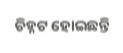ଚିହ୍ନଟ ହୋଇଛନ୍ତି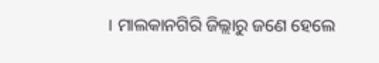। ମାଲକାନଗିରି ଜିଲ୍ଲାରୁ ଜଣେ ହେଲେ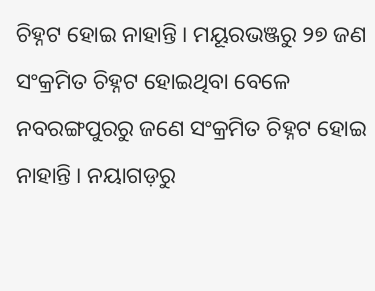ଚିହ୍ନଟ ହୋଇ ନାହାନ୍ତି । ମୟୂରଭଞ୍ଜରୁ ୨୭ ଜଣ ସଂକ୍ରମିତ ଚିହ୍ନଟ ହୋଇଥିବା ବେଳେ ନବରଙ୍ଗପୁରରୁ ଜଣେ ସଂକ୍ରମିତ ଚିହ୍ନଟ ହୋଇ ନାହାନ୍ତି । ନୟାଗଡ଼ରୁ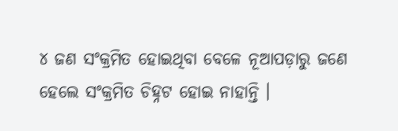୪ ଜଣ ସଂକ୍ରମିତ ହୋଇଥିବା ବେଳେ ନୂଆପଡ଼ାରୁ ଜଣେ ହେଲେ ସଂକ୍ରମିତ ଚିହ୍ନଟ ହୋଇ ନାହାନ୍ତି ।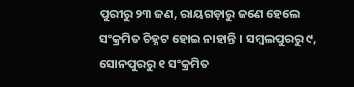ପୁରୀରୁ ୨୩ ଜଣ, ରାୟଗଡ଼ାରୁ ଜଣେ ହେଲେ ସଂକ୍ରମିତ ଚିହ୍ନଟ ହୋଇ ନାହାନ୍ତି । ସମ୍ବଲପୁରରୁ ୯, ସୋନପୁରରୁ ୧ ସଂକ୍ରମିତ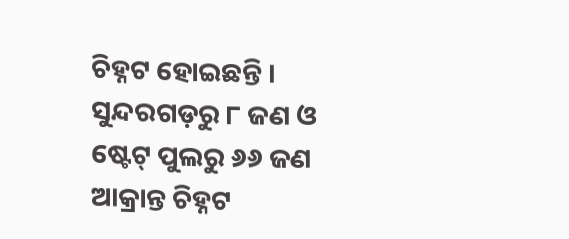ଚିହ୍ନଟ ହୋଇଛନ୍ତି । ସୁନ୍ଦରଗଡ଼ରୁ ୮ ଜଣ ଓ ଷ୍ଟେଟ୍ ପୁଲରୁ ୬୬ ଜଣ ଆକ୍ରାନ୍ତ ଚିହ୍ନଟ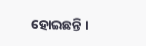ହୋଇଛନ୍ତି ।